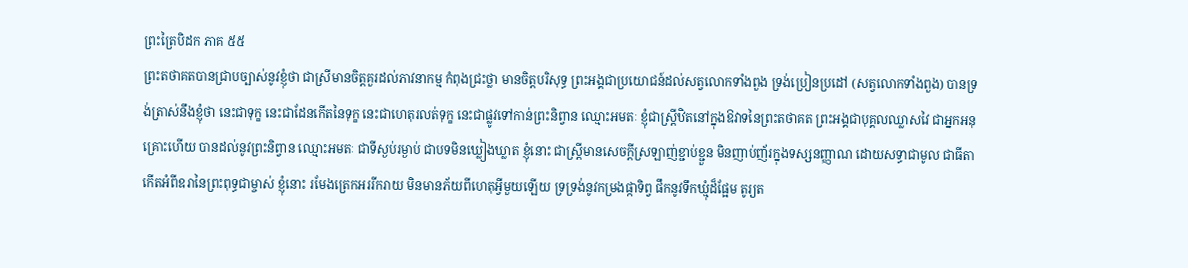ព្រះត្រៃបិដក ភាគ ៥៥
ព្រះតថាគតបានជ្រាបច្បាស់នូវខ្ញុំថា ជាស្រីមានចិត្តគួរដល់ភាវនាកម្ម កំពុងជ្រះថ្លា មានចិត្តបរិសុទ្ធ ព្រះអង្គជាប្រយោជន៍ដល់សត្វលោកទាំងពួង ទ្រង់ប្រៀនប្រដៅ (សត្វលោកទាំងពួង) បានទ្រង់ត្រាស់នឹងខ្ញុំថា នេះជាទុក្ខ នេះជាដែនកើតនៃទុក្ខ នេះជាហេតុរលត់ទុក្ខ នេះជាផ្លូវទៅកាន់ព្រះនិព្វាន ឈ្មោះអមតៈ ខ្ញុំជាស្ត្រីឋិតនៅក្នុងឱវាទនៃព្រះតថាគត ព្រះអង្គជាបុគ្គលឈ្លាសវៃ ជាអ្នកអនុគ្រោះហើយ បានដល់នូវព្រះនិព្វាន ឈ្មោះអមតៈ ជាទីស្ងប់រម្ងាប់ ជាបទមិនឃ្លៀងឃ្លាត ខ្ញុំនោះ ជាស្ត្រីមានសេចកី្តស្រឡាញ់ខ្ជាប់ខ្ជួន មិនញាប់ញ័រក្នុងទស្សនញ្ញាណ ដោយសទ្ធាជាមូល ជាធីតាកើតអំពីឧរានៃព្រះពុទ្ធជាម្ចាស់ ខ្ញុំនោះ រមែងត្រេកអររីករាយ មិនមានភ័យពីហេតុអី្វមួយឡើយ ទ្រទ្រង់នូវកម្រងផ្កាទិព្វ ផឹកនូវទឹកឃ្មុំដ៏ផ្អែម តូរ្យត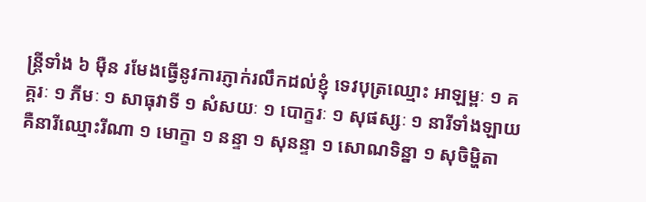ន្ត្រីទាំង ៦ ម៉ឺន រមែងធ្វើនូវការភ្ញាក់រលឹកដល់ខ្ញុំ ទេវបុត្រឈ្មោះ អាឡម្ពៈ ១ គគ្គរៈ ១ ភីមៈ ១ សាធុវាទី ១ សំសយៈ ១ បោក្ខរៈ ១ សុផស្សៈ ១ នារីទាំងឡាយ គឺនារីឈ្មោះរីណា ១ មោក្ខា ១ នន្ទា ១ សុនន្ទា ១ សោណទិន្នា ១ សុចិម្ហិតា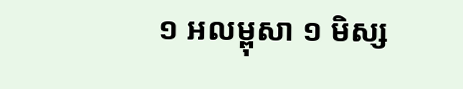១ អលម្ពុសា ១ មិស្ស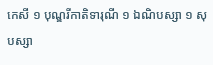កេសី ១ បុណ្ឌរីកាតិទារុណី ១ ឯណិបស្សា ១ សុបស្សា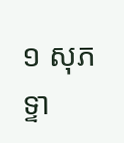១ សុភទ្ទា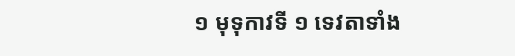១ មុទុកាវទី ១ ទេវតាទាំង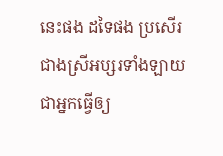នេះផង ដទៃផង ប្រសើរជាងស្រីអប្សរទាំងឡាយ ជាអ្នកធ្វើឲ្យ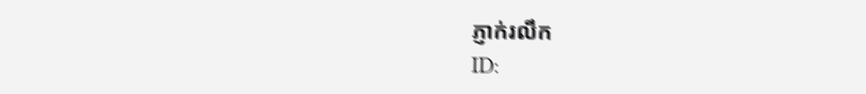ភ្ញាក់រលឹក
ID: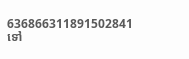636866311891502841
ទៅ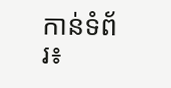កាន់ទំព័រ៖